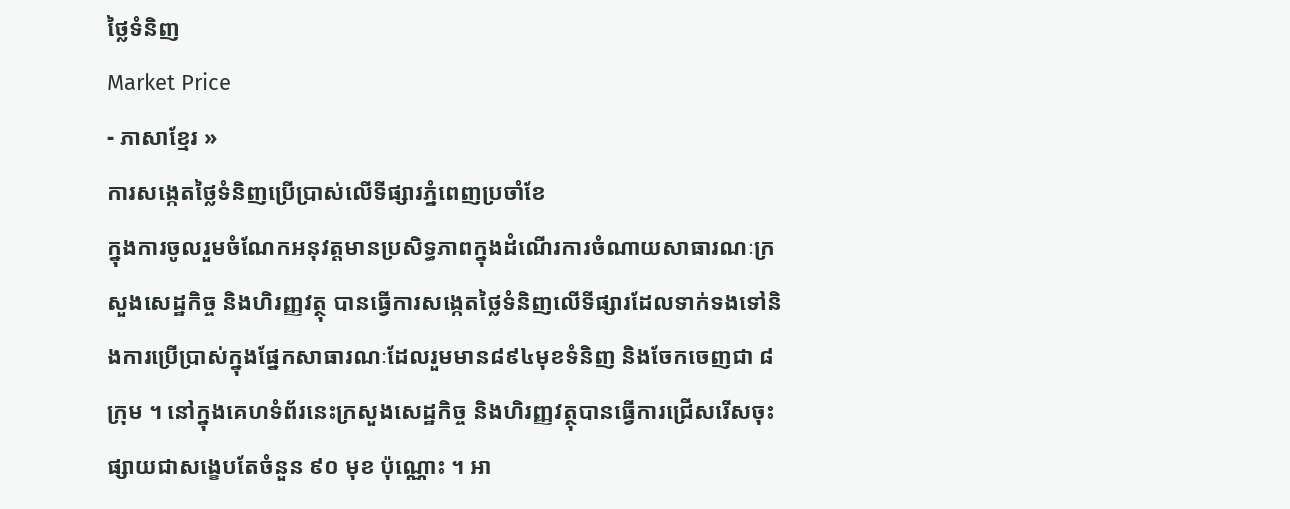ថ្លៃទំនិញ
Market Price
- ភាសាខ្មែរ »
ការសង្កេតថ្លៃទំនិញប្រើប្រាស់លើទីផ្សារភ្នំពេញប្រចាំខែ
ក្នុងការចូលរួមចំណែកអនុវត្តមានប្រសិទ្ធភាពក្នុងដំណើរការចំណាយសាធារណៈក្រសួងសេដ្ឋកិច្ច និងហិរញ្ញវត្ថុ បានធ្វើការសង្កេតថ្លៃទំនិញលើទីផ្សារដែលទាក់ទងទៅនិងការប្រើប្រាស់ក្នុងផ្នែកសាធារណៈដែលរួមមាន៨៩៤មុខទំនិញ និងចែកចេញជា ៨ក្រុម ។ នៅក្នុងគេហទំព័រនេះក្រសួងសេដ្ឋកិច្ច និងហិរញ្ញវត្ថុបានធ្វើការជ្រើសរើសចុះផ្សាយជាសង្ខេបតែចំនួន ៩០ មុខ ប៉ុណ្ណោះ ។ អា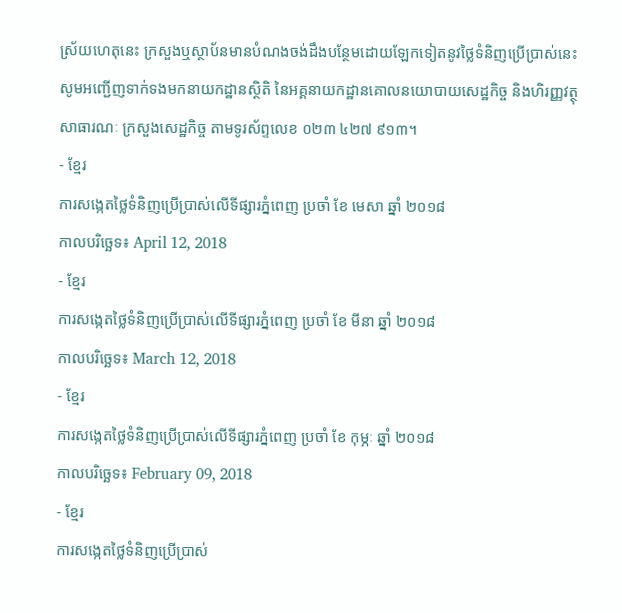ស្រ័យហេតុនេះ ក្រសួងឬស្ថាប័នមានបំណងចង់ដឹងបន្ថែមដោយឡែកទៀតនូវថ្លៃទំនិញប្រើប្រាស់នេះសូមអញ្ជើញទាក់ទងមកនាយកដ្ឋានស្ថិតិ នៃអគ្គនាយកដ្ឋានគោលនយោបាយសេដ្ឋកិច្ច និងហិរញ្ញវត្ថុសាធារណៈ ក្រសួងសេដ្ឋកិច្ច តាមទូរស័ព្ទលេខ ០២៣ ៤២៧ ៩១៣។
- ខ្មែរ
ការសង្កេតថ្លៃទំនិញប្រើប្រាស់លើទីផ្សារភ្នំពេញ ប្រចាំ ខែ មេសា ឆ្នាំ ២០១៨
កាលបរិច្ឆេទ៖ April 12, 2018
- ខ្មែរ
ការសង្កេតថ្លៃទំនិញប្រើប្រាស់លើទីផ្សារភ្នំពេញ ប្រចាំ ខែ មីនា ឆ្នាំ ២០១៨
កាលបរិច្ឆេទ៖ March 12, 2018
- ខ្មែរ
ការសង្កេតថ្លៃទំនិញប្រើប្រាស់លើទីផ្សារភ្នំពេញ ប្រចាំ ខែ កុម្ភៈ ឆ្នាំ ២០១៨
កាលបរិច្ឆេទ៖ February 09, 2018
- ខ្មែរ
ការសង្កេតថ្លៃទំនិញប្រើប្រាស់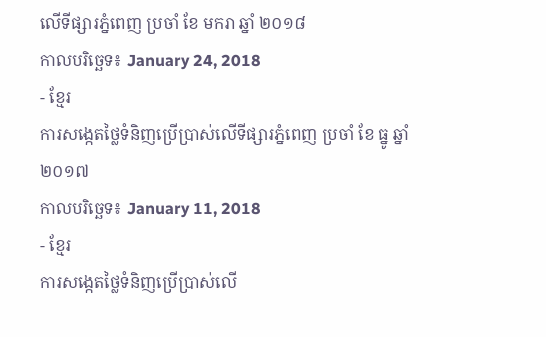លើទីផ្សារភ្នំពេញ ប្រចាំ ខែ មករា ឆ្នាំ ២០១៨
កាលបរិច្ឆេទ៖ January 24, 2018
- ខ្មែរ
ការសង្កេតថ្លៃទំនិញប្រើប្រាស់លើទីផ្សារភ្នំពេញ ប្រចាំ ខែ ធ្នូ ឆ្នាំ ២០១៧
កាលបរិច្ឆេទ៖ January 11, 2018
- ខ្មែរ
ការសង្កេតថ្លៃទំនិញប្រើប្រាស់លើ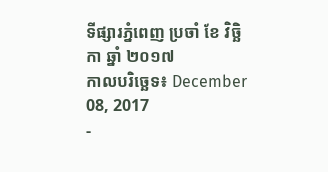ទីផ្សារភ្នំពេញ ប្រចាំ ខែ វិច្ឆិកា ឆ្នាំ ២០១៧
កាលបរិច្ឆេទ៖ December 08, 2017
-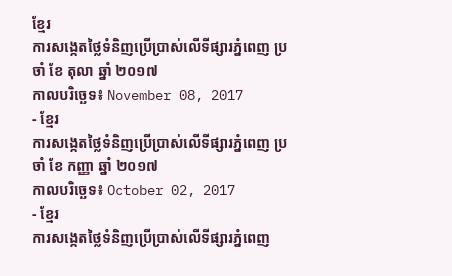ខ្មែរ
ការសង្កេតថ្លៃទំនិញប្រើប្រាស់លើទីផ្សារភ្នំពេញ ប្រចាំ ខែ តុលា ឆ្នាំ ២០១៧
កាលបរិច្ឆេទ៖ November 08, 2017
- ខ្មែរ
ការសង្កេតថ្លៃទំនិញប្រើប្រាស់លើទីផ្សារភ្នំពេញ ប្រចាំ ខែ កញ្ញា ឆ្នាំ ២០១៧
កាលបរិច្ឆេទ៖ October 02, 2017
- ខ្មែរ
ការសង្កេតថ្លៃទំនិញប្រើប្រាស់លើទីផ្សារភ្នំពេញ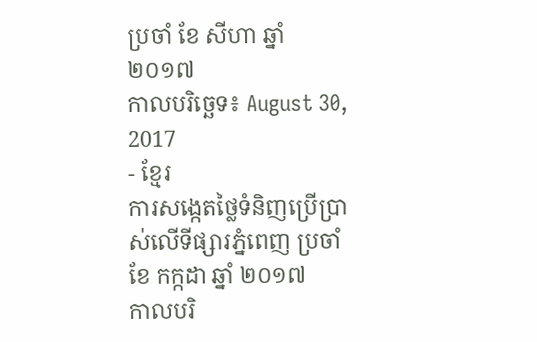ប្រចាំ ខែ សីហា ឆ្នាំ ២០១៧
កាលបរិច្ឆេទ៖ August 30, 2017
- ខ្មែរ
ការសង្កេតថ្លៃទំនិញប្រើប្រាស់លើទីផ្សារភ្នំពេញ ប្រចាំ ខែ កក្កដា ឆ្នាំ ២០១៧
កាលបរិ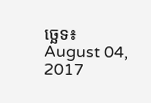ច្ឆេទ៖ August 04, 2017